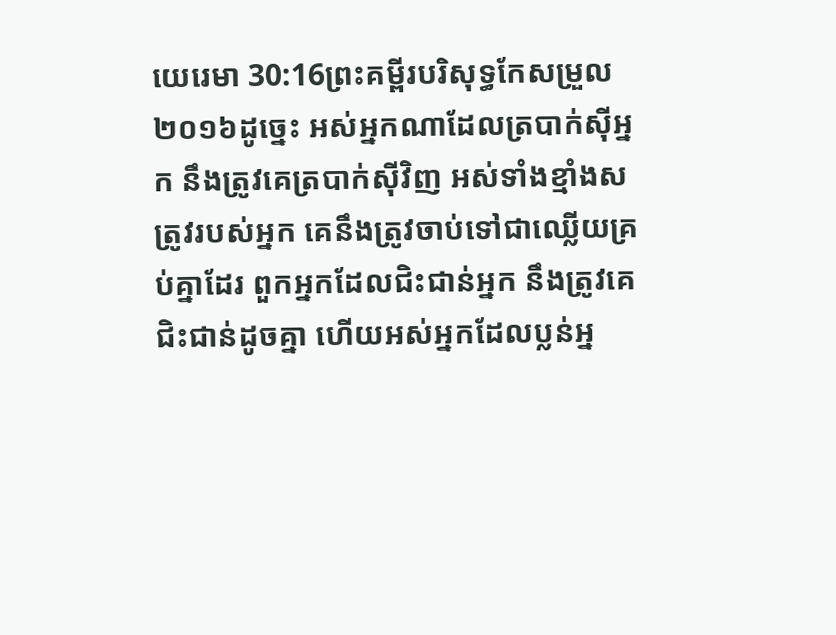យេរេមា 30:16ព្រះគម្ពីរបរិសុទ្ធកែសម្រួល ២០១៦ដូច្នេះ អស់អ្នកណាដែលត្របាក់ស៊ីអ្នក នឹងត្រូវគេត្របាក់ស៊ីវិញ អស់ទាំងខ្មាំងសត្រូវរបស់អ្នក គេនឹងត្រូវចាប់ទៅជាឈ្លើយគ្រប់គ្នាដែរ ពួកអ្នកដែលជិះជាន់អ្នក នឹងត្រូវគេជិះជាន់ដូចគ្នា ហើយអស់អ្នកដែលប្លន់អ្ន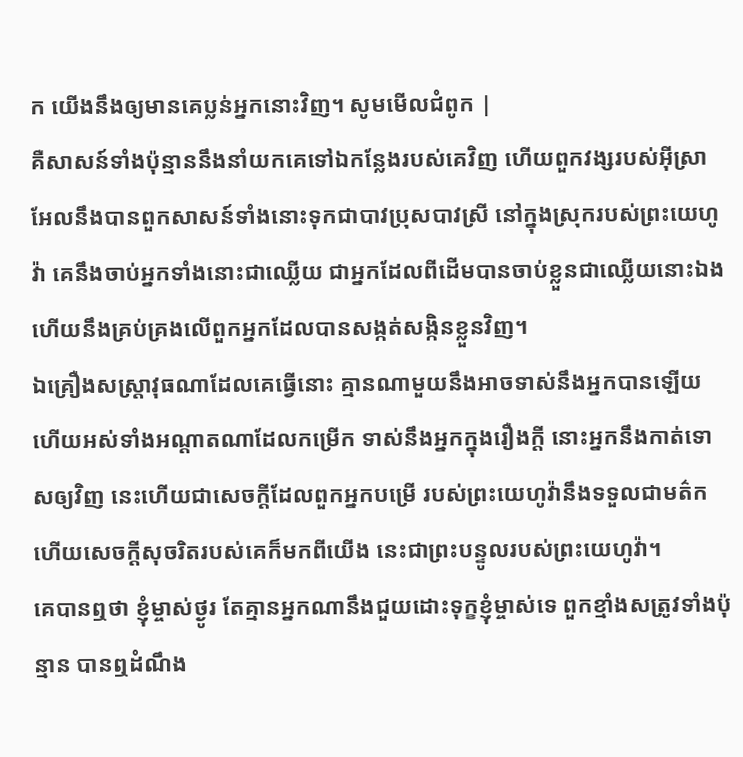ក យើងនឹងឲ្យមានគេប្លន់អ្នកនោះវិញ។ សូមមើលជំពូក |
គឺសាសន៍ទាំងប៉ុន្មាននឹងនាំយកគេទៅឯកន្លែងរបស់គេវិញ ហើយពួកវង្សរបស់អ៊ីស្រាអែលនឹងបានពួកសាសន៍ទាំងនោះទុកជាបាវប្រុសបាវស្រី នៅក្នុងស្រុករបស់ព្រះយេហូវ៉ា គេនឹងចាប់អ្នកទាំងនោះជាឈ្លើយ ជាអ្នកដែលពីដើមបានចាប់ខ្លួនជាឈ្លើយនោះឯង ហើយនឹងគ្រប់គ្រងលើពួកអ្នកដែលបានសង្កត់សង្កិនខ្លួនវិញ។
ឯគ្រឿងសស្ត្រាវុធណាដែលគេធ្វើនោះ គ្មានណាមួយនឹងអាចទាស់នឹងអ្នកបានឡើយ ហើយអស់ទាំងអណ្ដាតណាដែលកម្រើក ទាស់នឹងអ្នកក្នុងរឿងក្តី នោះអ្នកនឹងកាត់ទោសឲ្យវិញ នេះហើយជាសេចក្ដីដែលពួកអ្នកបម្រើ របស់ព្រះយេហូវ៉ានឹងទទួលជាមត៌ក ហើយសេចក្ដីសុចរិតរបស់គេក៏មកពីយើង នេះជាព្រះបន្ទូលរបស់ព្រះយេហូវ៉ា។
គេបានឮថា ខ្ញុំម្ចាស់ថ្ងូរ តែគ្មានអ្នកណានឹងជួយដោះទុក្ខខ្ញុំម្ចាស់ទេ ពួកខ្មាំងសត្រូវទាំងប៉ុន្មាន បានឮដំណឹង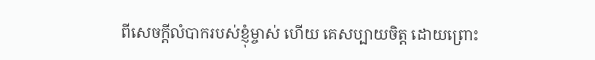ពីសេចក្ដីលំបាករបស់ខ្ញុំម្ចាស់ ហើយ គេសប្បាយចិត្ត ដោយព្រោះ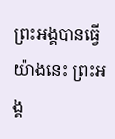ព្រះអង្គបានធ្វើយ៉ាងនេះ ព្រះអង្គ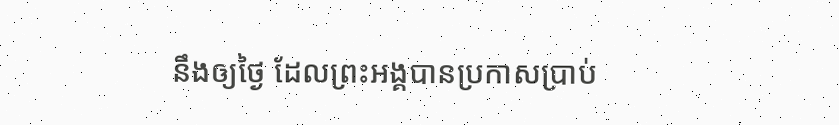នឹងឲ្យថ្ងៃ ដែលព្រះអង្គបានប្រកាសប្រាប់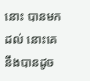នោះ បានមកដល់ នោះគេនឹងបានដូច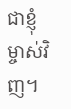ជាខ្ញុំម្ចាស់វិញ។